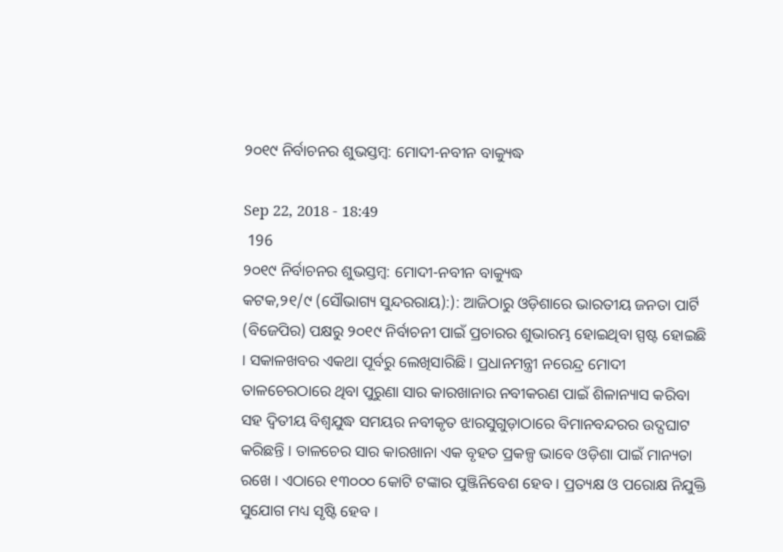୨୦୧୯ ନିର୍ବାଚନର ଶୁଭସ୍ତମ୍ବ: ମୋଦୀ-ନବୀନ ବାକ୍ୟୁଦ୍ଧ

Sep 22, 2018 - 18:49
 196
୨୦୧୯ ନିର୍ବାଚନର ଶୁଭସ୍ତମ୍ବ: ମୋଦୀ-ନବୀନ ବାକ୍ୟୁଦ୍ଧ
କଟକ,୨୧/୯ (ସୌଭାଗ୍ୟ ସୁନ୍ଦରରାୟ):): ଆଜିଠାରୁ ଓଡ଼ିଶାରେ ଭାରତୀୟ ଜନତା ପାର୍ଟି (ବିଜେପିର) ପକ୍ଷରୁ ୨୦୧୯ ନିର୍ବାଚନୀ ପାଇଁ ପ୍ରଚାରର ଶୁଭାରମ୍ଭ ହୋଇଥିବା ସ୍ପଷ୍ଟ ହୋଇଛି । ସକାଳଖବର ଏକଥା ପୂର୍ବରୁ ଲେଖିସାରିଛି । ପ୍ରଧାନମନ୍ତ୍ରୀ ନରେନ୍ଦ୍ର ମୋଦୀ ତାଳଚେରଠାରେ ଥିବା ପୁରୁଣା ସାର କାରଖାନାର ନବୀକରଣ ପାଇଁ ଶିଳାନ୍ୟାସ କରିବା ସହ ଦ୍ୱିତୀୟ ବିଶ୍ୱଯୁଦ୍ଧ ସମୟର ନବୀକୃତ ଝାରସୁଗୁଡ଼ାଠାରେ ବିମାନବନ୍ଦରର ଉଦ୍ଘଘାଟ କରିଛନ୍ତି । ତାଳଚେର ସାର କାରଖାନା ଏକ ବୃହତ ପ୍ରକଳ୍ପ ଭାବେ ଓଡ଼ିଶା ପାଇଁ ମାନ୍ୟତା ରଖେ । ଏଠାରେ ୧୩୦୦୦ କୋଟି ଟଙ୍କାର ପୁଞ୍ଜିନିବେଶ ହେବ । ପ୍ରତ୍ୟକ୍ଷ ଓ ପରୋକ୍ଷ ନିଯୁକ୍ତି ସୁଯୋଗ ମଧ୍ୟ ସୃଷ୍ଟି ହେବ ।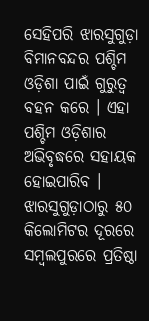ସେହିପରି ଝାରସୁଗୁଡ଼ା ବିମାନବନ୍ଦର ପଶ୍ଚିମ ଓଡ଼ିଶା ପାଇଁ ଗୁରୁତ୍ୱ ବହନ କରେ । ଏହା ପଶ୍ଚିମ ଓଡ଼ିଶାର ଅଭିବୃଦ୍ଧରେ ସହାୟକ ହୋଇପାରିବ । ଝାରସୁଗୁଡ଼ାଠାରୁ ୫୦ କିଲୋମିଟର ଦୂରରେ ସମ୍ବଲପୁରରେ ପ୍ରତିଷ୍ଠା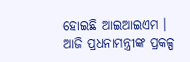ହୋଇଛି ଆଇଆଇଏମ । ଆଜି ପ୍ରଧନାମନ୍ତ୍ରୀଙ୍କ ପ୍ରକଳ୍ପ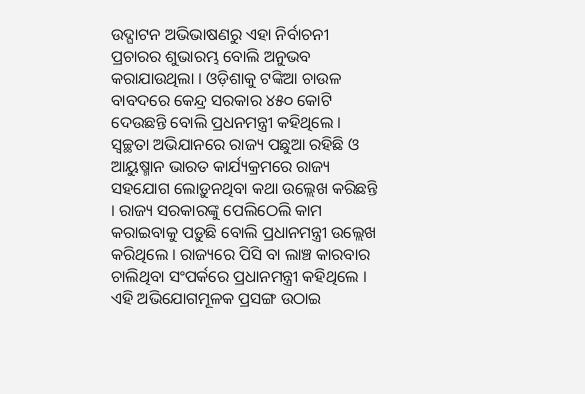ଉଦ୍ଘାଟନ ଅଭିଭାଷଣରୁ ଏହା ନିର୍ବାଚନୀ ପ୍ରଚାରର ଶୁଭାରମ୍ଭ ବୋଲି ଅନୁଭବ କରାଯାଉଥିଲା । ଓଡ଼ିଶାକୁ ଟଙ୍କିଆ ଚାଉଳ ବାବଦରେ କେନ୍ଦ୍ର ସରକାର ୪୫୦ କୋଟି ଦେଉଛନ୍ତି ବୋଲି ପ୍ରଧନମନ୍ତ୍ରୀ କହିଥିଲେ । ସ୍ୱଚ୍ଛତା ଅଭିଯାନରେ ରାଜ୍ୟ ପଛୁଆ ରହିଛି ଓ ଆୟୁଷ୍ମାନ ଭାରତ କାର୍ଯ୍ୟକ୍ରମରେ ରାଜ୍ୟ ସହଯୋଗ ଲୋଡ଼ୁନଥିବା କଥା ଉଲ୍ଲେଖ କରିଛନ୍ତି । ରାଜ୍ୟ ସରକାରଙ୍କୁ ପେଲିଠେଲି କାମ କରାଇବାକୁ ପଡ଼ୁଛି ବୋଲି ପ୍ରଧାନମନ୍ତ୍ରୀ ଉଲ୍ଲେଖ କରିଥିଲେ । ରାଜ୍ୟରେ ପିସି ବା ଲାଞ୍ଚ କାରବାର ଚାଲିଥିବା ସଂପର୍କରେ ପ୍ରଧାନମନ୍ତ୍ରୀ କହିଥିଲେ । ଏହି ଅଭିଯୋଗମୂଳକ ପ୍ରସଙ୍ଗ ଉଠାଇ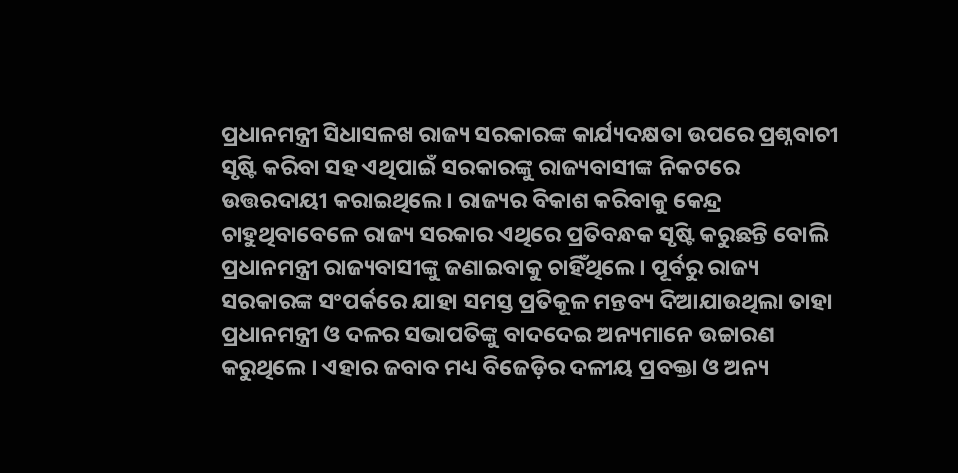ପ୍ରଧାନମନ୍ତ୍ରୀ ସିଧାସଳଖ ରାଜ୍ୟ ସରକାରଙ୍କ କାର୍ଯ୍ୟଦକ୍ଷତା ଉପରେ ପ୍ରଶ୍ନବାଚୀ ସୃଷ୍ଟି କରିବା ସହ ଏଥିପାଇଁ ସରକାରଙ୍କୁ ରାଜ୍ୟବାସୀଙ୍କ ନିକଟରେ ଉତ୍ତରଦାୟୀ କରାଇଥିଲେ । ରାଜ୍ୟର ବିକାଶ କରିବାକୁ କେନ୍ଦ୍ର ଚାହୁଥିବାବେଳେ ରାଜ୍ୟ ସରକାର ଏଥିରେ ପ୍ରତିବନ୍ଧକ ସୃଷ୍ଟି କରୁଛନ୍ତି ବୋଲି ପ୍ରଧାନମନ୍ତ୍ରୀ ରାଜ୍ୟବାସୀଙ୍କୁ ଜଣାଇବାକୁ ଚାହିଁଥିଲେ । ପୂର୍ବରୁ ରାଜ୍ୟ ସରକାରଙ୍କ ସଂପର୍କରେ ଯାହା ସମସ୍ତ ପ୍ରତିକୂଳ ମନ୍ତବ୍ୟ ଦିଆଯାଉଥିଲା ତାହା ପ୍ରଧାନମନ୍ତ୍ରୀ ଓ ଦଳର ସଭାପତିଙ୍କୁ ବାଦଦେଇ ଅନ୍ୟମାନେ ଉଚ୍ଚାରଣ କରୁଥିଲେ । ଏହାର ଜବାବ ମଧ୍ୟ ବିଜେଡ଼ିର ଦଳୀୟ ପ୍ରବକ୍ତା ଓ ଅନ୍ୟ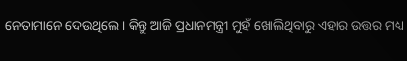ନେତାମାନେ ଦେଉଥିଲେ । କିନ୍ତୁ ଆଜି ପ୍ରଧାନମନ୍ତ୍ରୀ ମୁହଁ ଖୋଲିଥିବାରୁ ଏହାର ଉତ୍ତର ମଧ୍ୟ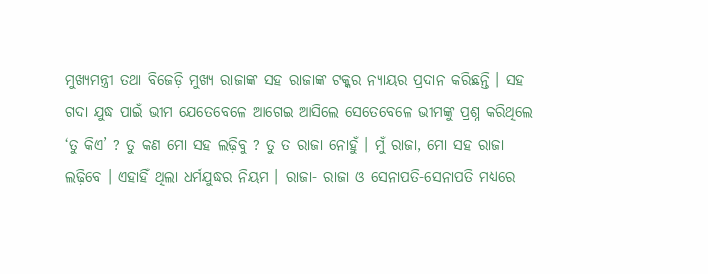ମୁଖ୍ୟମନ୍ତ୍ରୀ ତଥା ବିଜେଡ଼ି ମୁଖ୍ୟ ରାଜାଙ୍କ ସହ ରାଜାଙ୍କ ଟକ୍କର ନ୍ୟାୟର ପ୍ରଦାନ କରିଛନ୍ତି । ସହ ଗଦା ଯୁଦ୍ଧ ପାଇଁ ଭୀମ ଯେତେବେଳେ ଆଗେଇ ଆସିଲେ ସେତେବେଳେ ଭୀମଙ୍କୁ ପ୍ରଶ୍ନ କରିଥିଲେ ‘ତୁ କିଏ’ ? ତୁ କଣ ମୋ ସହ ଲଢ଼ିବୁ ? ତୁ ତ ରାଜା ନୋହୁଁ । ମୁଁ ରାଜା, ମୋ ସହ ରାଜା ଲଢ଼ିବେ । ଏହାହିଁ ଥିଲା ଧର୍ମଯୁଦ୍ଧର ନିୟମ । ରାଜା- ରାଜା ଓ ସେନାପତି-ସେନାପତି ମଧ୍ୟରେ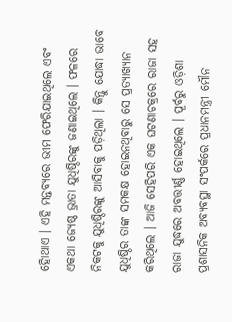ହୋିଥାଏ । ଏହି ମନ୍ତବ୍ୟରେ ଭୀମ ଫେରିଯାଇଥିଲେ ଏବଂ ଏକଥା ଜ୍ୟେଷ୍ଠ ଭ୍ରାତା ଯୁଧିଷ୍ଠିରଙ୍କୁ ଜଣାଇଥିଲେ । ଫଳରେ ନିକଟକୁ ଯୁଧିଷ୍ଠିରଙ୍କୁ ଆସିବାକୁ ପଡ଼ିଥିଲା । କିନ୍ତୁ ଯୋଦ୍ଧା ଭାବେ ଯୁଧିଷ୍ଠିର ତାଙ୍କ ସମକକ୍ଷ ହୋଇନଥିବାରୁ ସେ ପ୍ରତ୍ୟାଖ୍ୟାନ କରିଥିଲେ । ଆଜି ସେହିପରି ଏକ ଘଟଣାଚକ୍ରରେ ରାଜା ସହ ରାଜା ଯୁଦ୍ଧରେ ଅବତ୍ତୀର୍ଣ୍ଣ ହୋଇଥିଲେ । ପୂର୍ବରୁ ଓଡ଼ିଶା ପ୍ରଶାସନିକ ଅବ୍ୟବସ୍ଥା ସଂପର୍କରେ ପ୍ରଧାନମନ୍ତ୍ରୀ ମୌନ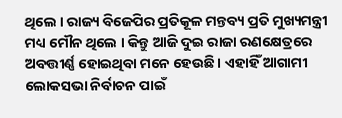ଥିଲେ । ରାଜ୍ୟ ବିଜେପିର ପ୍ରତିକୂଳ ମନ୍ତବ୍ୟ ପ୍ରତି ମୁଖ୍ୟମନ୍ତ୍ରୀ ମଧ୍ୟ ମୌନ ଥିଲେ । କିନ୍ତୁ ଆଜି ଦୁଇ ରାଜା ରଣକ୍ଷେତ୍ରରେ ଅବତ୍ତୀର୍ଣ୍ଣ ହୋଇଥିବା ମନେ ହେଉଛି । ଏହାହିଁ ଆଗାମୀ ଲୋକସଭା ନିର୍ବାଚନ ପାଇଁ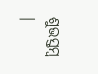ଶୁଭସ୍ତମ୍ବ ।